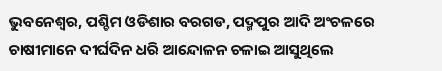ଭୁବନେଶ୍ୱର, ପଶ୍ଚିମ ଓଡିଶାର ବରଗଡ, ପଦ୍ମପୁର ଆଦି ଅଂଚଳରେ ଚାଷୀମାନେ ଦୀର୍ଘଦିନ ଧରି ଆନ୍ଦୋଳନ ଚଳାଇ ଆସୁଥିଲେ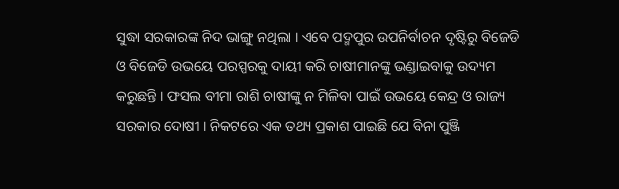ସୁଦ୍ଧା ସରକାରଙ୍କ ନିଦ ଭାଙ୍ଗୁ ନଥିଲା । ଏବେ ପଦ୍ମପୁର ଉପନିର୍ବାଚନ ଦୃଷ୍ଟିରୁ ବିଜେଡି ଓ ବିଜେଡି ଉଭୟେ ପରସ୍ପରକୁ ଦାୟୀ କରି ଚାଷୀମାନଙ୍କୁ ଭଣ୍ଡାଇବାକୁ ଉଦ୍ୟମ କରୁଛନ୍ତି । ଫସଲ ବୀମା ରାଶି ଚାଷୀଙ୍କୁ ନ ମିଳିବା ପାଇଁ ଉଭୟେ କେନ୍ଦ୍ର ଓ ରାଜ୍ୟ ସରକାର ଦୋଷୀ । ନିକଟରେ ଏକ ତଥ୍ୟ ପ୍ରକାଶ ପାଇଛି ଯେ ବିନା ପୁଞ୍ଜି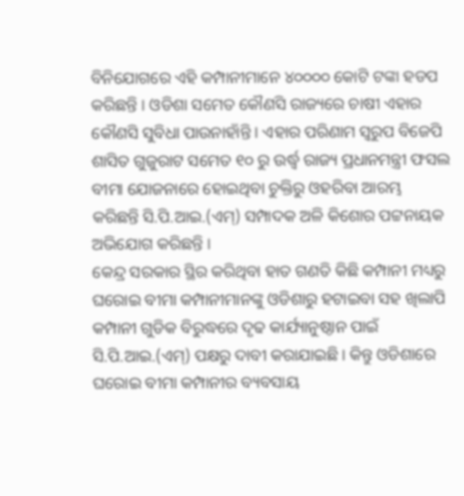ବିନିଯୋଗରେ ଏହି କମ୍ପାନୀମାନେ ୪୦୦୦୦ କୋଟି ଟଙ୍କା ହଡପ କରିଛନ୍ତି । ଓଡିଶା ସମେତ କୌଣସି ରାଜ୍ୟରେ ଚାଷୀ ଏହାର କୌଣସି ସୁବିଧା ପାଉନାହାଁନ୍ତି । ଏହାର ପରିଣାମ ସ୍ୱରୁପ ବିଜେପି ଶାସିତ ଗୁଜୁରାଟ ସମେତ ୧୦ ରୁ ଉର୍ଦ୍ଧ୍ୱ ରାଜ୍ୟ ପ୍ରଧାନମନ୍ତ୍ରୀ ଫସଲ ବୀମା ଯୋଜନାରେ ହୋଇଥିବା ଚୁକ୍ତିରୁ ଓହରିବା ଆରମ୍ଭ କରିଛନ୍ତି ସି.ପି.ଆଇ.(ଏମ୍) ସମ୍ପାଦକ ଅଳି କିଶୋର ପଟ୍ଟନାୟକ ଅଭିଯୋଗ କରିଛନ୍ତି ।
କେନ୍ଦ୍ର ସରକାର ସ୍ଥିର କରିଥିବା ହାତ ଗଣତି କିଛି କମ୍ପାନୀ ମଧ୍ୟରୁ ଘରୋଇ ବୀମା କମ୍ପାନୀମାନଙ୍କୁ ଓଡିଶାରୁ ହଟାଇବା ସହ ଖିଲାପି କମ୍ପାନୀ ଗୁଡିକ ବିରୁଦ୍ଧରେ ଦୃଢ କାର୍ଯ୍ୟାନୁଷ୍ଠାନ ପାଇଁ ସି.ପି.ଆଇ.(ଏମ୍) ପକ୍ଷରୁ ଦାବୀ କରାଯାଇଛି । କିନ୍ତୁ ଓଡିଶାରେ ଘରୋଇ ବୀମା କମ୍ପାନୀର ବ୍ୟବସାୟ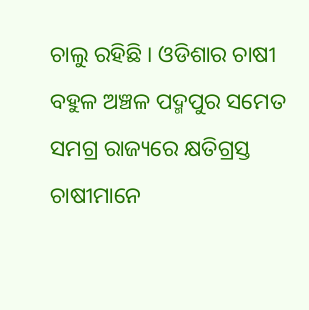ଚାଲୁ ରହିଛି । ଓଡିଶାର ଚାଷୀ ବହୁଳ ଅଞ୍ଚଳ ପଦ୍ମପୁର ସମେତ ସମଗ୍ର ରାଜ୍ୟରେ କ୍ଷତିଗ୍ରସ୍ତ ଚାଷୀମାନେ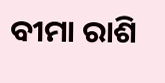ବୀମା ରାଶି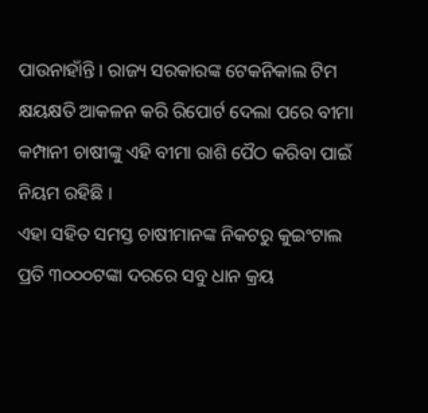ପାଉନାହାଁନ୍ତି । ରାଜ୍ୟ ସରକାରଙ୍କ ଟେକନିକାଲ ଟିମ କ୍ଷୟକ୍ଷତି ଆକଳନ କରି ରିପୋର୍ଟ ଦେଲା ପରେ ବୀମା କମ୍ପାନୀ ଚାଷୀଙ୍କୁ ଏହି ବୀମା ରାଶି ପୈଠ କରିବା ପାଇଁ ନିୟମ ରହିଛି ।
ଏହା ସହିତ ସମସ୍ତ ଚାଷୀମାନଙ୍କ ନିକଟରୁ କୁଇଂଟାଲ ପ୍ରତି ୩୦୦୦ଟଙ୍କା ଦରରେ ସବୁ ଧାନ କ୍ରୟ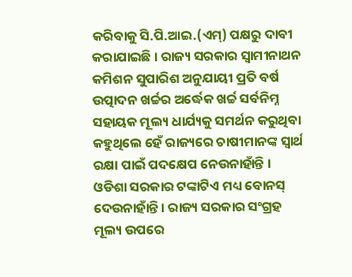କରିବାକୁ ସି.ପି.ଆଇ.(ଏମ୍) ପକ୍ଷରୁ ଦାବୀ କରାଯାଇଛି । ରାଜ୍ୟ ସରକାର ସ୍ୱାମୀନାଥନ କମିଶନ ସୁପାରିଶ ଅନୁଯାୟୀ ପ୍ରତି ବର୍ଷ ଉତ୍ପାଦନ ଖର୍ଚ୍ଚର ଅର୍ଦ୍ଧେକ ଖର୍ଚ୍ଚ ସର୍ବନିମ୍ନ ସହାୟକ ମୂଲ୍ୟ ଧାର୍ଯ୍ୟକୁ ସମର୍ଥନ କରୁଥିବା କହୁଥିଲେ ହେଁ ରାଜ୍ୟରେ ଚାଷୀମାନଙ୍କ ସ୍ୱାର୍ଥ ରକ୍ଷା ପାଇଁ ପଦକ୍ଷେପ ନେଉନାହାଁନ୍ତି । ଓଡିଶା ସରକାର ଟଙ୍କାଟିଏ ମଧ୍ୟ ବୋନସ୍ ଦେଉନାହାଁନ୍ତି । ରାଜ୍ୟ ସରକାର ସଂଗ୍ରହ ମୂଲ୍ୟ ଉପରେ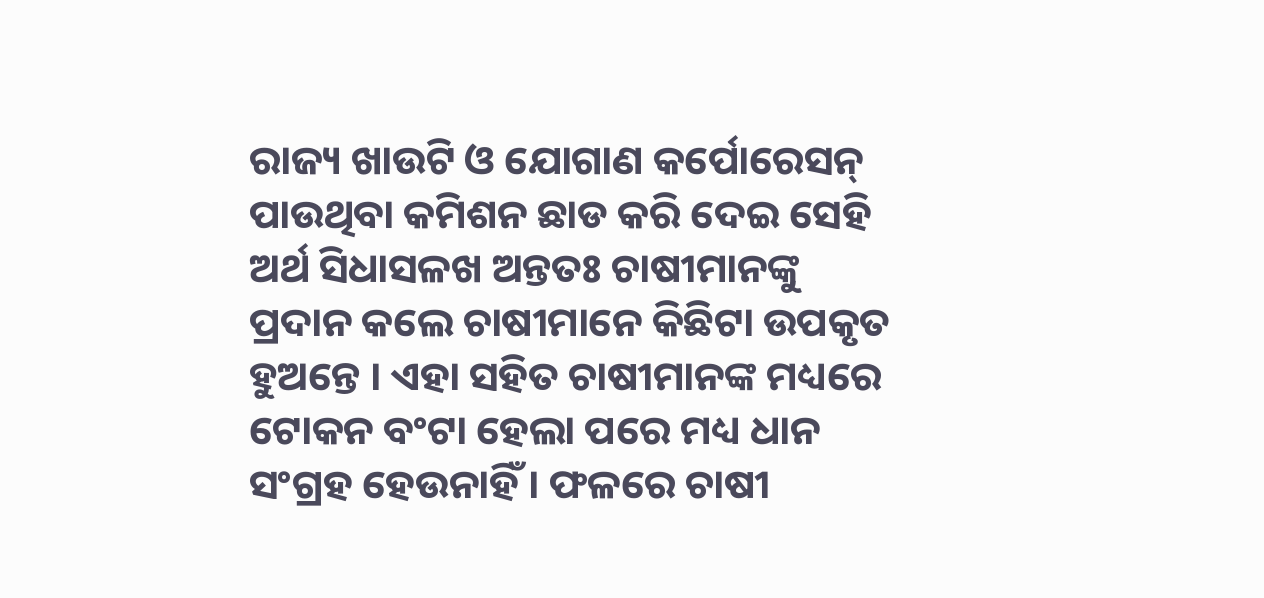ରାଜ୍ୟ ଖାଉଟି ଓ ଯୋଗାଣ କର୍ପୋରେସନ୍ ପାଉଥିବା କମିଶନ ଛାଡ କରି ଦେଇ ସେହି ଅର୍ଥ ସିଧାସଳଖ ଅନ୍ତତଃ ଚାଷୀମାନଙ୍କୁ ପ୍ରଦାନ କଲେ ଚାଷୀମାନେ କିଛିଟା ଉପକୃତ ହୁଅନ୍ତେ । ଏହା ସହିତ ଚାଷୀମାନଙ୍କ ମଧ୍ୟରେ ଟୋକନ ବଂଟା ହେଲା ପରେ ମଧ୍ୟ ଧାନ ସଂଗ୍ରହ ହେଉନାହିଁ । ଫଳରେ ଚାଷୀ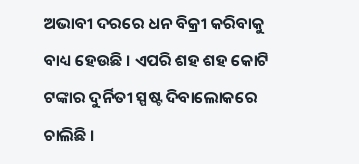ଅଭାବୀ ଦରରେ ଧନ ବିକ୍ରୀ କରିବାକୁ ବାଧ୍ୟ ହେଉଛି । ଏପରି ଶହ ଶହ କୋଟି ଟଙ୍କାର ଦୁର୍ନିତୀ ସ୍ପଷ୍ଟ ଦିବାଲୋକରେ ଚାଲିଛି ।